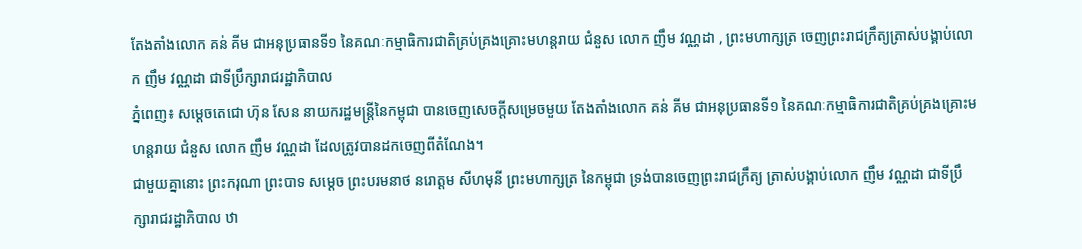តែងតាំងលោក គន់ គីម ជាអនុប្រធានទី១ នៃគណៈកម្មាធិការជាតិគ្រប់គ្រងគ្រោះមហន្តរាយ ជំនួស លោក ញឹម វណ្ណដា , ព្រះមហាក្សត្រ ចេញព្រះរាជក្រឹត្យត្រាស់បង្គាប់លោក ញឹម វណ្ណដា ជាទីប្រឹក្សារាជរដ្ឋាភិបាល
ភ្នំពេញ៖ សម្តេចតេជោ ហ៊ុន សែន នាយករដ្ឋមន្រ្តីនៃកម្ពុជា បានចេញសេចក្តីសម្រេចមួយ តែងតាំងលោក គន់ គីម ជាអនុប្រធានទី១ នៃគណៈកម្មាធិការជាតិគ្រប់គ្រងគ្រោះមហន្តរាយ ជំនួស លោក ញឹម វណ្ណដា ដែលត្រូវបានដកចេញពីតំណែង។
ជាមួយគ្នានោះ ព្រះករុណា ព្រះបាទ សម្ដេច ព្រះបរមនាថ នរោត្តម សីហមុនី ព្រះមហាក្សត្រ នៃកម្ពុជា ទ្រង់បានចេញព្រះរាជក្រឹត្យ ត្រាស់បង្គាប់លោក ញឹម វណ្ណដា ជាទីប្រឹក្សារាជរដ្ឋាភិបាល ឋា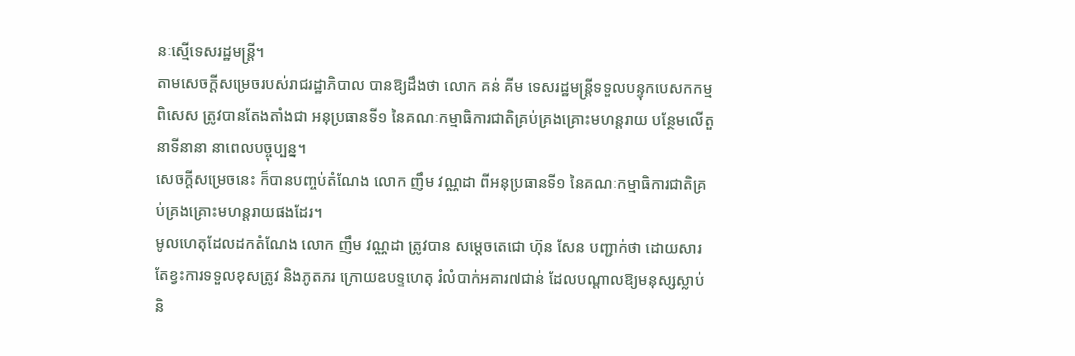នៈស្មើទេសរដ្ឋមន្ដ្រី។
តាមសេចក្តីសម្រេចរបស់រាជរដ្ឋាភិបាល បានឱ្យដឹងថា លោក គន់ គីម ទេសរដ្ឋមន្រ្តីទទួលបន្ទុកបេសកកម្មពិសេស ត្រូវបានតែងតាំងជា អនុប្រធានទី១ នៃគណៈកម្មាធិការជាតិគ្រប់គ្រងគ្រោះមហន្តរាយ បន្ថែមលើតួនាទីនានា នាពេលបច្ចុប្បន្ន។
សេចក្តីសម្រេចនេះ ក៏បានបញ្ចប់តំណែង លោក ញឹម វណ្ណដា ពីអនុប្រធានទី១ នៃគណៈកម្មាធិការជាតិគ្រប់គ្រងគ្រោះមហន្តរាយផងដែរ។
មូលហេតុដែលដកតំណែង លោក ញឹម វណ្ណដា ត្រូវបាន សម្តេចតេជោ ហ៊ុន សែន បញ្ជាក់ថា ដោយសារតែខ្វះការទទួលខុសត្រូវ និងភូតភរ ក្រោយឧបទ្ទហេតុ រំលំបាក់អគារ៧ជាន់ ដែលបណ្តាលឱ្យមនុស្សស្លាប់ និ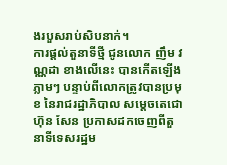ងរបួសរាប់សិបនាក់។
ការផ្ដល់តួនាទីថ្មី ជូនលោក ញឹម វណ្ណដា ខាងលើនេះ បានកើតឡើងភ្លាមៗ បន្ទាប់ពីលោកត្រូវបានប្រមុខ នៃរាជរដ្ឋាភិបាល សម្ដេចតេជោ ហ៊ុន សែន ប្រកាសដកចេញពីតួនាទីទេសរដ្ឋម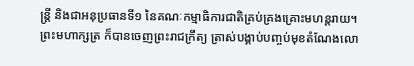ន្ដ្រី និងជាអនុប្រធានទី១ នៃគណៈកម្មាធិការជាតិគ្រប់គ្រងគ្រោះមហន្ដរាយ។
ព្រះមហាក្សត្រ ក៏បានចេញព្រះរាជក្រឹត្យ ត្រាស់បង្គាប់បញ្ចប់មុខតំណែងលោ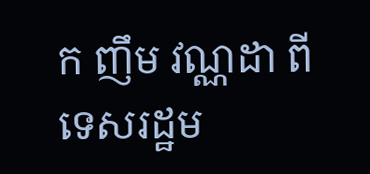ក ញឹម វណ្ណដា ពីទេសរដ្ឋម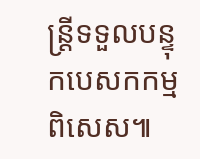ន្ដ្រីទទួលបន្ទុកបេសកកម្មពិសេស៕